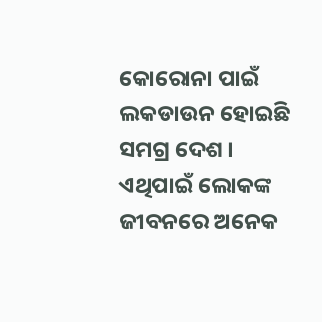କୋରୋନା ପାଇଁ ଲକଡାଉନ ହୋଇଛି ସମଗ୍ର ଦେଶ । ଏଥିପାଇଁ ଲୋକଙ୍କ ଜୀବନରେ ଅନେକ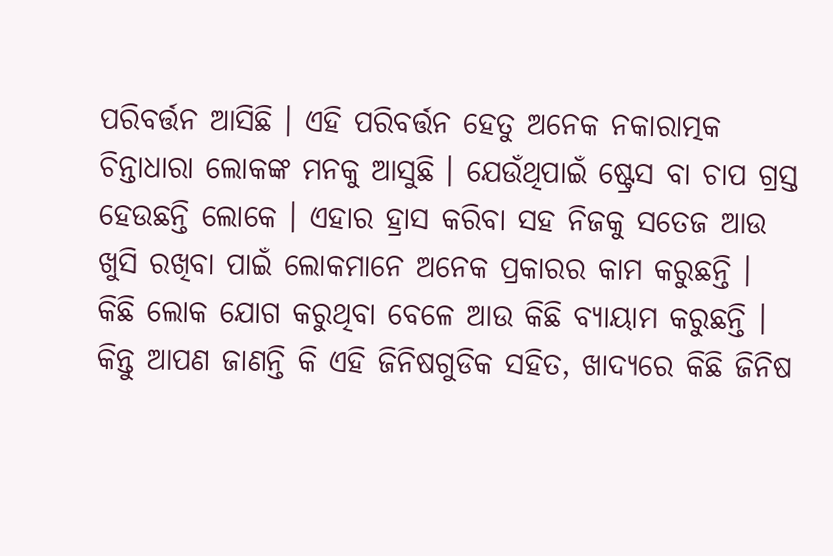ପରିବର୍ତ୍ତନ ଆସିଛି । ଏହି ପରିବର୍ତ୍ତନ ହେତୁ ଅନେକ ନକାରାତ୍ମକ ଚିନ୍ତାଧାରା ଲୋକଙ୍କ ମନକୁ ଆସୁଛି । ଯେଉଁଥିପାଇଁ ଷ୍ଟ୍ରେସ ବା ଚାପ ଗ୍ରସ୍ତ ହେଉଛନ୍ତି ଲୋକେ । ଏହାର ହ୍ରାସ କରିବା ସହ ନିଜକୁ ସତେଜ ଆଉ ଖୁସି ରଖିବା ପାଇଁ ଲୋକମାନେ ଅନେକ ପ୍ରକାରର କାମ କରୁଛନ୍ତି ।
କିଛି ଲୋକ ଯୋଗ କରୁଥିବା ବେଳେ ଆଉ କିଛି ବ୍ୟାୟାମ କରୁଛନ୍ତି । କିନ୍ତୁ ଆପଣ ଜାଣନ୍ତି କି ଏହି ଜିନିଷଗୁଡିକ ସହିତ, ଖାଦ୍ୟରେ କିଛି ଜିନିଷ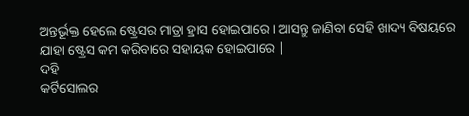ଅନ୍ତର୍ଭୂକ୍ତ ହେଲେ ଷ୍ଟ୍ରେସର ମାତ୍ରା ହ୍ରାସ ହୋଇପାରେ । ଆସନ୍ତୁ ଜାଣିବା ସେହି ଖାଦ୍ୟ ବିଷୟରେ ଯାହା ଷ୍ଟ୍ରେସ କମ କରିବାରେ ସହାୟକ ହୋଇପାରେ |
ଦହି
କର୍ଟିସୋଲର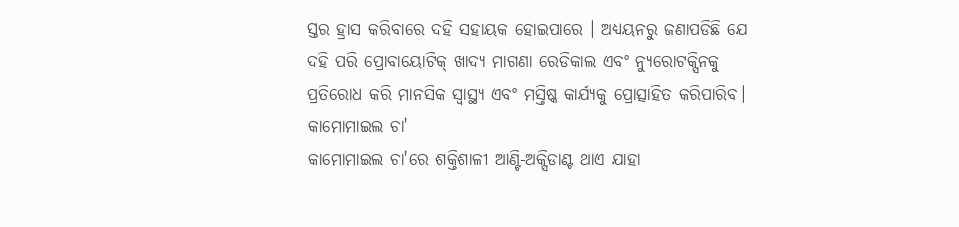ସ୍ତର ହ୍ରାସ କରିବାରେ ଦହି ସହାୟକ ହୋଇପାରେ । ଅଧ୍ୟୟନରୁ ଜଣାପଡିଛି ଯେ ଦହି ପରି ପ୍ରୋବାୟୋଟିକ୍ ଖାଦ୍ୟ ମାଗଣା ରେଡିକାଲ ଏବଂ ନ୍ୟୁରୋଟକ୍ସିନକୁ ପ୍ରତିରୋଧ କରି ମାନସିକ ସ୍ବାସ୍ଥ୍ୟ ଏବଂ ମସ୍ତିଷ୍କ କାର୍ଯ୍ୟକୁ ପ୍ରୋତ୍ସାହିତ କରିପାରିବ।
କାମୋମାଇଲ ଚା'
କାମୋମାଇଲ ଚା'ରେ ଶକ୍ତିଶାଳୀ ଆଣ୍ଟି-ଅକ୍ସିଡାଣ୍ଟ ଥାଏ ଯାହା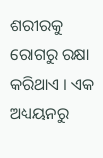ଶରୀରକୁ ରୋଗରୁ ରକ୍ଷା କରିଥାଏ । ଏକ ଅଧ୍ୟୟନରୁ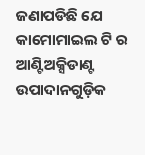ଜଣାପଡିଛି ଯେ କାମୋମାଇଲ ଟି ର ଆଣ୍ଟିଅକ୍ସିଡାଣ୍ଟ ଉପାଦାନଗୁଡ଼ିକ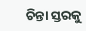ଚିନ୍ତା ସ୍ତରକୁ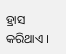ହ୍ରାସ କରିଥାଏ ।